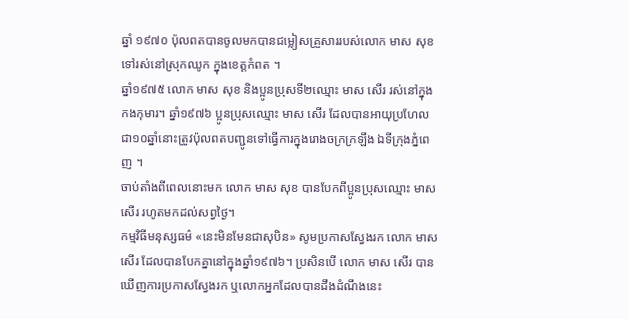ឆ្នាំ ១៩៧០ ប៉ុលពតបានចូលមកបានជម្លៀសគ្រួសាររបស់លោក មាស សុខ ទៅរស់នៅស្រុកឈូក ក្នុងខេត្តកំពត ។
ឆ្នាំ១៩៧៥ លោក មាស សុខ និងប្អូនប្រុសទី២ឈ្មោះ មាស សើរ រស់នៅក្នុងកងកុមារ។ ឆ្នាំ១៩៧៦ ប្អូនប្រុសឈ្មោះ មាស សើរ ដែលបានអាយុប្រហែលជា១០ឆ្នាំនោះត្រូវប៉ុលពតបញ្ជូនទៅធ្វើការក្នុងរោងចក្រក្រឡឹង ឯទីក្រុងភ្នំពេញ ។
ចាប់តាំងពីពេលនោះមក លោក មាស សុខ បានបែកពីប្អូនប្រុសឈ្មោះ មាស សើរ រហូតមកដល់សព្វថ្ងៃ។
កម្មវិធីមនុស្សធម៌ «នេះមិនមែនជាសុបិន» សូមប្រកាសស្វែងរក លោក មាស សើរ ដែលបានបែកគ្នានៅក្នុងឆ្នាំ១៩៧៦។ ប្រសិនបើ លោក មាស សើរ បានឃើញការប្រកាសស្វែងរក ឬលោកអ្នកដែលបានដឹងដំណឹងនេះ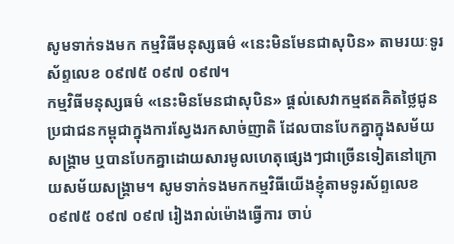សូមទាក់ទងមក កម្មវិធីមនុស្សធម៌ «នេះមិនមែនជាសុបិន» តាមរយៈទូរស័ព្ទលេខ ០៩៧៥ ០៩៧ ០៩៧។
កម្មវិធីមនុស្សធម៌ «នេះមិនមែនជាសុបិន» ផ្ដល់សេវាកម្មឥតគិតថ្លៃជូនប្រជាជនកម្ពុជាក្នុងការស្វែងរកសាច់ញាតិ ដែលបានបែកគ្នាក្នុងសម័យសង្គ្រាម ឬបានបែកគ្នាដោយសារមូលហេតុផ្សេងៗជាច្រើនទៀតនៅក្រោយសម័យសង្គ្រាម។ សូមទាក់ទងមកកម្មវិធីយើងខ្ញុំតាមទូរស័ព្ទលេខ ០៩៧៥ ០៩៧ ០៩៧ រៀងរាល់ម៉ោងធ្វើការ ចាប់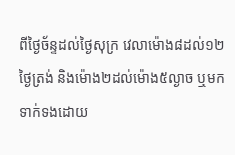ពីថ្ងៃច័ន្ទដល់ថ្ងៃសុក្រ វេលាម៉ោង៨ដល់១២ថ្ងៃត្រង់ និងម៉ោង២ដល់ម៉ោង៥ល្ងាច ឬមកទាក់ទងដោយ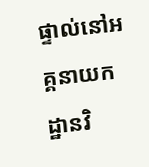ផ្ទាល់នៅអគ្គនាយកដ្ឋានវិ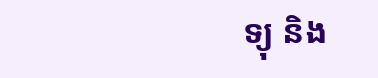ទ្យុ និង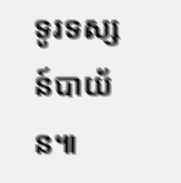ទូរទស្សន៍បាយ័ន៕